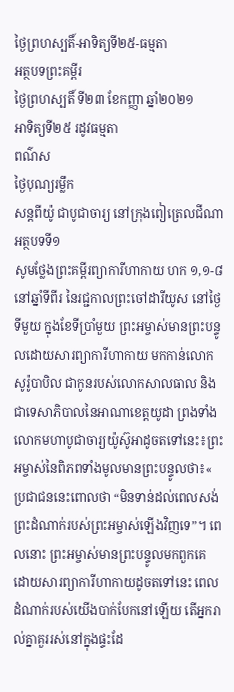ថ្ងៃព្រហស្បតិ៍-អាទិត្យទី២៥-ធម្មតា
អត្ថបទព្រះគម្ពីរ
ថ្ងៃព្រហស្បតិ៍ ទី២៣ ខែកញ្ញា ឆ្នាំ២០២១
អាទិត្យទី២៥ រដូវធម្មតា
ពណ៌ស
ថ្ងៃបុណ្យរម្លឹក
សន្តពីយ៉ូ ជាបូជាចារ្យ នៅក្រុងពៀត្រេលជីណា
អត្ថបទទី១
សូមថ្លែងព្រះគម្ពីរព្យាការីហាកាយ ហក ១,១-៨
នៅឆ្នាំទីពីរ នៃរជ្ជកាលព្រះចៅដារីយូស នៅថ្ងៃទីមួយ ក្នុងខែទីប្រាំមួយ ព្រះអម្ចាស់មានព្រះបន្ទូលដោយសារព្យាការីហាកាយ មកកាន់លោកសូរ៉ូបាបិល ជាកូនរបស់លោកសាលធាល និងជាទេសាភិបាលនៃអាណាខេត្តយូដា ព្រងទាំងលោកមហាបូជាចារ្យយ៉ូស៊ូអាដូចតទៅនេះ៖ព្រះអម្ចាស់នៃពិភពទាំងមូលមានព្រះបន្ទូលថា៖« ប្រជាជននេះពោលថា “មិនទាន់ដល់ពេលសង់ព្រះដំណាក់របស់ព្រះអម្ចាស់ឡើងវិញទេ”។ ពេលនោះ ព្រះអម្ចាស់មានព្រះបន្ទូលមកពួកគេ ដោយសារព្យាការីហាកាយដូចតទៅនេះ ពេលដំណាក់របស់យើងបាក់បែកនៅឡើយ តើអ្នករាល់គ្នាគួររស់នៅក្នុងផ្ទះដែ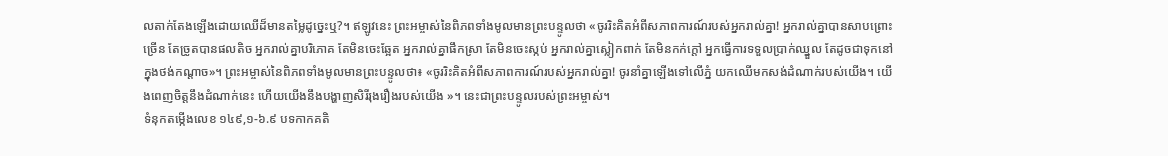លតាក់តែងឡើងដោយឈើដ៏មានតម្លៃដូច្នេះឬ?។ ឥឡូវនេះ ព្រះអម្ចាស់នៃពិភពទាំងមូលមានព្រះបន្ទូលថា «ចូររិះគិតអំពីសភាពការណ៍របស់អ្នករាល់គ្នា! អ្នករាល់គ្នាបានសាបព្រោះច្រើន តែច្រូតបានផលតិច អ្នករាល់គ្នាបរិភោគ តែមិនចេះឆ្អែត អ្នករាល់គ្នាផឹកស្រា តែមិនចេះស្កប់ អ្នករាល់គ្នាស្លៀកពាក់ តែមិនកក់ក្ដៅ អ្នកធើ្វការទទួលប្រាក់ឈ្នួល តែដូចជាទុកនៅក្នុងថង់កណ្ដាច»។ ព្រះអម្ចាស់នៃពិភពទាំងមូលមានព្រះបន្ទូលថា៖ «ចូររិះគិតអំពីសភាពការណ៍របស់អ្នករាល់គ្នា! ចូរនាំគ្នាឡើងទៅលើភ្នំ យកឈើមកសង់ដំណាក់របស់យើង។ យើងពេញចិត្តនឹងដំណាក់នេះ ហើយយើងនឹងបង្ហាញសិរីរុងរឿងរបស់យើង »។ នេះជាព្រះបន្ទូលរបស់ព្រះអម្ចាស់។
ទំនុកតម្កើងលេខ ១៤៩,១-៦.៩ បទកាកគតិ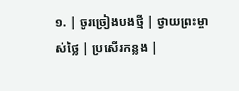១. | ចូរច្រៀងបងថ្មី | ថ្វាយព្រះម្ចាស់ថ្លៃ | ប្រសើរកន្លង |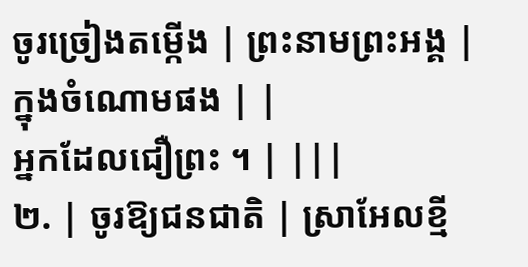ចូរច្រៀងតម្កើង | ព្រះនាមព្រះអង្គ | ក្នុងចំណោមផង | |
អ្នកដែលជឿព្រះ ។ | |||
២. | ចូរឱ្យជនជាតិ | ស្រាអែលខ្មី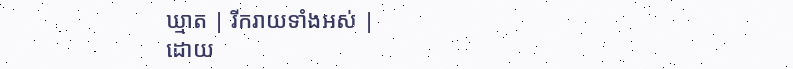ឃ្មាត | រីករាយទាំងអស់ |
ដោយ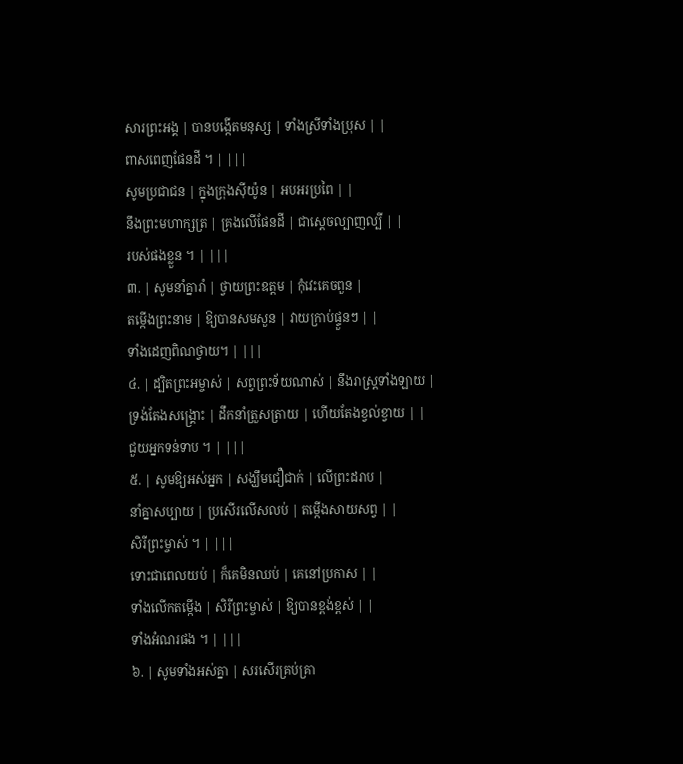សារព្រះអង្គ | បានបង្កើតមនុស្ស | ទាំងស្រីទាំងប្រុស | |
ពាសពេញផែនដី ។ | |||
សូមប្រជាជន | ក្នុងក្រុងស៊ីយ៉ូន | អបអរប្រពៃ | |
នឹងព្រះមហាក្សត្រ | គ្រងលើផែនដី | ជាស្ដេចល្បាញល្បី | |
របស់ផងខ្លួន ។ | |||
៣. | សូមនាំគ្នារាំ | ថ្វាយព្រះឧត្តម | កុំវេះគេចពួន |
តម្កើងព្រះនាម | ឱ្យបានសមសួន | វាយក្រាប់ផ្ទួនៗ | |
ទាំងដេញពិណថ្វាយ។ | |||
៤. | ដ្បិតព្រះអម្ចាស់ | សព្វព្រះទ័យណាស់ | នឹងរាស្រ្ដទាំងឡាយ |
ទ្រង់តែងសង្គ្រោះ | ដឹកនាំត្រួសត្រាយ | ហើយតែងខ្វល់ខ្វាយ | |
ជួយអ្នកទន់ទាប ។ | |||
៥. | សូមឱ្យអស់អ្នក | សង្ឃឹមជឿជាក់ | លើព្រះដរាប |
នាំគ្នាសប្បាយ | ប្រសើរលើសលប់ | តម្កើងសាយសព្វ | |
សិរីព្រះម្ចាស់ ។ | |||
ទោះជាពេលយប់ | ក៏គេមិនឈប់ | គេនៅប្រកាស | |
ទាំងលើកតម្កើង | សិរីព្រះម្ចាស់ | ឱ្យបានខ្ពង់ខ្ពស់ | |
ទាំងអំណរផង ។ | |||
៦. | សូមទាំងអស់គ្នា | សរសើរគ្រប់គ្រា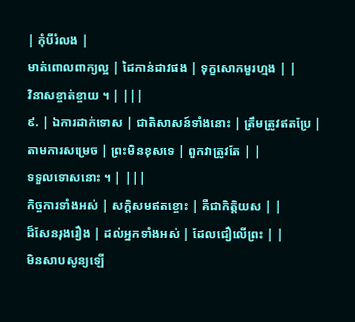| កុំបីរំលង |
មាត់ពោលពាក្យល្អ | ដៃកាន់ដាវផង | ទុក្ខសោកមួរហ្មង | |
វិនាសខ្ចាត់ខ្ចាយ ។ | |||
៩. | ឯការដាក់ទោស | ជាតិសាសន៍ទាំងនោះ | ត្រឹមត្រូវឥតប្រែ |
តាមការសម្រេច | ព្រះមិនខុសទេ | ពួកវាត្រូវតែ | |
ទទួលទោសនោះ ។ | |||
កិច្ចការទាំងអស់ | សក្ដិសមឥតខ្ចោះ | គឺជាកិត្តិយស | |
ដ៏សែនរុងរឿង | ដល់អ្នកទាំងអស់ | ដែលជឿលើព្រះ | |
មិនសាបសូន្យឡើ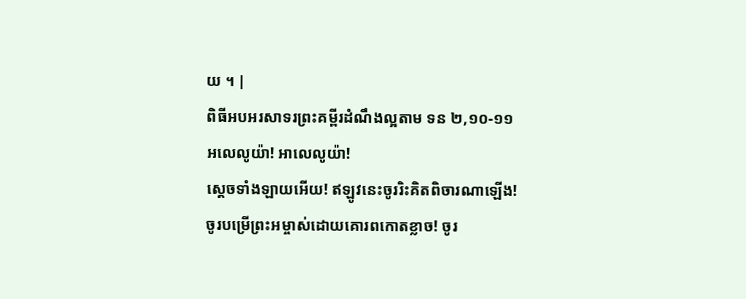យ ។ |
ពិធីអបអរសាទរព្រះគម្ពីរដំណឹងល្អតាម ទន ២,១០-១១
អលេលូយ៉ា! អាលេលូយ៉ា!
សេ្ដចទាំងឡាយអើយ! ឥឡូវនេះចូររិះគិតពិចារណាឡើង!
ចូរបម្រើព្រះអម្ចាស់ដោយគោរពកោតខ្លាច! ចូរ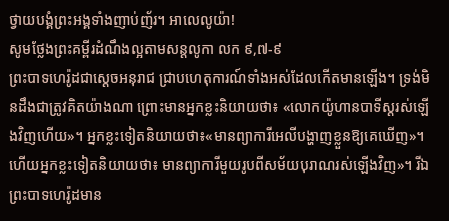ថ្វាយបង្គំព្រះអង្គទាំងញាប់ញ័រ។ អាលេលូយ៉ា!
សូមថ្លែងព្រះគម្ពីរដំណឹងល្អតាមសន្តលូកា លក ៩,៧-៩
ព្រះបាទហេរ៉ូដជាស្ដេចអនុរាជ ជ្រាបហេតុការណ៍ទាំងអស់ដែលកើតមានឡើង។ ទ្រង់មិនដឹងជាត្រូវគិតយ៉ាងណា ព្រោះមានអ្នកខ្លះនិយាយថា៖ «លោកយ៉ូហានបាទីស្ដរស់ឡើងវិញហើយ»។ អ្នកខ្លះទៀតនិយាយថា៖«មានព្យាការីអេលីបង្ហាញខ្លួនឱ្យគេឃើញ»។ ហើយអ្នកខ្លះទៀតនិយាយថា៖ មានព្យាការីមួយរូបពីសម័យបុរាណរស់ឡើងវិញ»។ រីឯព្រះបាទហេរ៉ូដមាន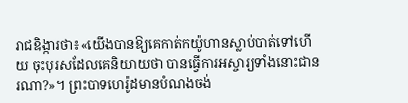រាជឧិង្ការថា៖«យើងបានឱ្យគេកាត់កយ៉ូហានស្លាប់បាត់ទៅហើយ ចុះបុរសដែលគេនិយាយថា បានធើ្វការអស្ចារ្យទាំងនោះជានរណា?»។ ព្រះបាទហេរ៉ូដមានបំណងចង់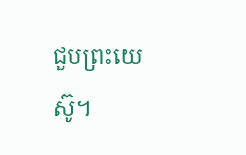ជួបព្រះយេស៊ូ។